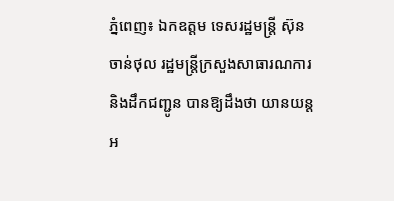ភ្នំពេញ៖ ឯកឧត្តម ទេសរដ្ឋមន្ត្រី ស៊ុន ចាន់ថុល រដ្ឋមន្ត្រីក្រសួងសាធារណការនិងដឹកជញ្ជូន បានឱ្យដឹងថា យានយន្តអ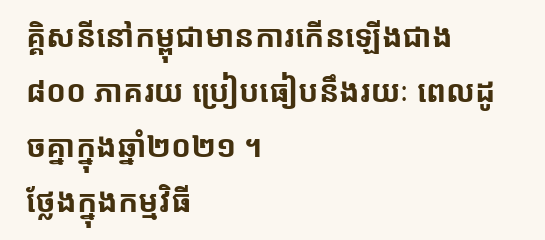គ្គិសនីនៅកម្ពុជាមានការកើនឡើងជាង៨០០ ភាគរយ ប្រៀបធៀបនឹងរយៈ ពេលដូចគ្នាក្នុងឆ្នាំ២០២១ ។
ថ្លែងក្នុងកម្មវិធី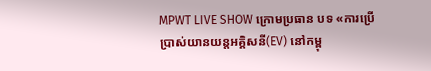MPWT LIVE SHOW ក្រោមប្រធាន បទ «ការប្រើប្រាស់យានយន្តអគ្គិសនី(EV) នៅកម្ពុ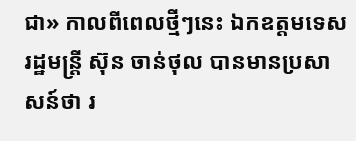ជា» កាលពីពេលថ្មីៗនេះ ឯកឧត្តមទេសរដ្ឋមន្ត្រី ស៊ុន ចាន់ថុល បានមានប្រសាសន៍ថា រ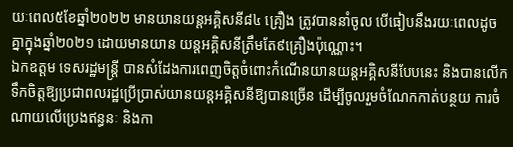យៈពេល៥ខែឆ្នាំ២០២២ មានយានយន្តអគ្គិសនី៨៤ គ្រឿង ត្រូវបាននាំចូល បើធៀបនឹងរយៈពេលដូចគ្នាក្នុងឆ្នាំ២០២១ ដោយមានយាន យន្តអគ្គិសនីត្រឹមតែ៩គ្រឿងប៉ុណ្ណោះ។
ឯកឧត្តម ទេសរដ្ឋមន្ត្រី បានសំដែងការពេញចិត្តចំពោះកំណើនយានយន្តអគ្គិសនីបែបនេះ និងបានលើកទឹកចិត្តឱ្យប្រជាពលរដ្ឋប្រើប្រាស់យានយន្តអគ្គិសនីឱ្យបានច្រើន ដើម្បីចូលរួមចំណែកកាត់បន្ថយ ការចំណាយលើប្រេងឥន្ធនៈ និងកា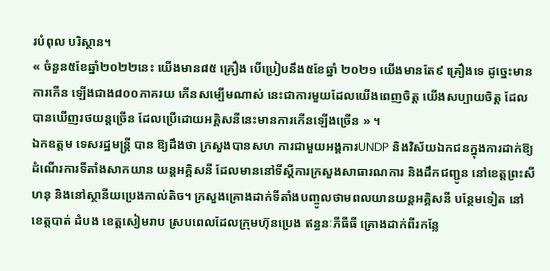របំពុល បរិស្ថាន។
« ចំនួន៥ខែឆ្នាំ២០២២នេះ យើងមាន៨៥ គ្រឿង បើប្រៀបនឹង៥ខែឆ្នាំ ២០២១ យើងមានតែ៩ គ្រឿងទេ ដូច្នេះមានការកើន ឡើងជាង៨០០ភាគរយ កើនសម្បើមណាស់ នេះជាការមួយដែលយើងពេញចិត្ត យើងសប្បាយចិត្ត ដែលបានឃើញរថយន្តច្រើន ដែលប្រើដោយអគ្គិសនីនេះមានការកើនឡើងច្រើន » ។
ឯកឧត្តម ទេសរដ្ឋមន្ត្រី បាន ឱ្យដឹងថា ក្រសួងបានសហ ការជាមួយអង្គការUNDP និងវិស័យឯកជនក្នុងការដាក់ឱ្យដំណើរការទីតាំងសាកយាន យន្តអគ្គិសនី ដែលមាននៅទីស្តីការក្រសួងសាធារណការ និងដឹកជញ្ជូន នៅខេត្តព្រះសីហនុ និងនៅស្ថានីយប្រេងកាល់តិច។ ក្រសួងគ្រោងដាក់ទីតាំងបញ្ចូលថាមពលយានយន្តអគ្គិសនី បន្ថែមទៀត នៅខេត្តបាត់ ដំបង ខេត្តសៀមរាប ស្របពេលដែលក្រុមហ៊ុនប្រេង ឥន្ធនៈភីធីធី គ្រោងដាក់ពីរកន្លែ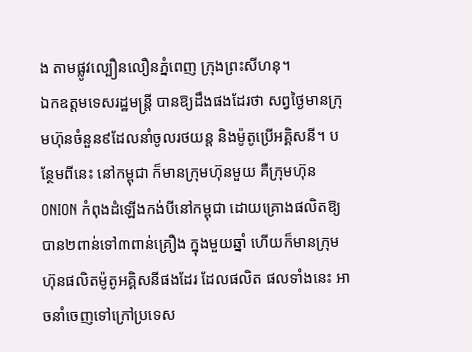ង តាមផ្លូវល្បឿនលឿនភ្នំពេញ ក្រុងព្រះសីហនុ។
ឯកឧត្តមទេសរដ្ឋមន្ត្រី បានឱ្យដឹងផងដែរថា សព្វថ្ងៃមានក្រុមហ៊ុនចំនួន៩ដែលនាំចូលរថយន្ត និងម៉ូតូប្រើអគ្គិសនី។ បន្ថែមពីនេះ នៅកម្ពុជា ក៏មានក្រុមហ៊ុនមួយ គឺក្រុមហ៊ុន ONION កំពុងដំឡើងកង់បីនៅកម្ពុជា ដោយគ្រោងផលិតឱ្យបាន២ពាន់ទៅ៣ពាន់គ្រឿង ក្នុងមួយឆ្នាំ ហើយក៏មានក្រុមហ៊ុនផលិតម៉ូតូអគ្គិសនីផងដែរ ដែលផលិត ផលទាំងនេះ អាចនាំចេញទៅក្រៅប្រទេស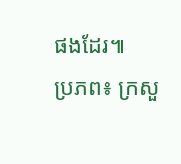ផងដែរ៕
ប្រភព៖ ក្រសួ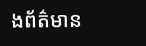ងព័ត៌មាន